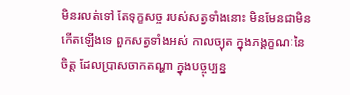មិនរលត់ទៅ តែទុក្ខសច្ច របស់សត្វទាំងនោះ មិនមែនជាមិនកើតឡើងទេ ពួកសត្វទាំងអស់ កាលច្យុត ក្នុងភង្គក្ខណៈនៃចិត្ត ដែលប្រាសចាកតណ្ហា ក្នុងបច្ចុប្បន្ន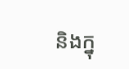និងក្នុ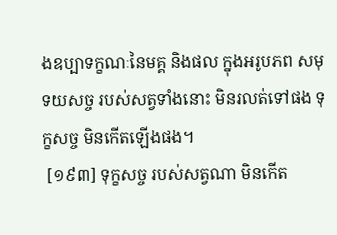ងឧប្បាទក្ខណៈនៃមគ្គ និងផល ក្នុងអរូបភព សមុទយសច្ច របស់សត្វទាំងនោះ មិនរលត់ទៅផង ទុក្ខសច្ច មិនកើតឡើងផង។
 [១៩៣] ទុក្ខសច្ច របស់សត្វណា មិនកើត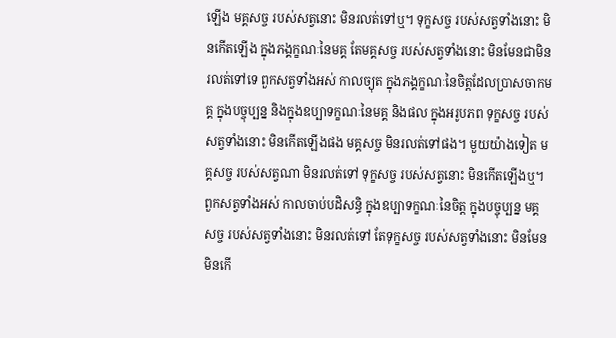ឡើង មគ្គសច្ច របស់សត្វនោះ មិនរលត់ទៅឬ។ ទុក្ខសច្ច របស់សត្វទាំងនោះ មិនកើតឡើង ក្នុងភង្គក្ខណៈនៃមគ្គ តែមគ្គសច្ច របស់សត្វទាំងនោះ មិនមែនជាមិនរលត់ទៅទេ ពួកសត្វទាំងអស់ កាលច្យុត ក្នុងភង្គក្ខណៈនៃចិត្តដែលប្រាសចាកមគ្គ ក្នុងបច្ចុប្បន្ន និងក្នុងឧប្បាទក្ខណៈនៃមគ្គ និងផល ក្នុងអរូបភព ទុក្ខសច្ច របស់សត្វទាំងនោះ មិនកើតឡើងផង មគ្គសច្ច មិនរលត់ទៅផង។ មួយយ៉ាងទៀត មគ្គសច្ច របស់សត្វណា មិនរលត់ទៅ ទុក្ខសច្ច របស់សត្វនោះ មិនកើតឡើងឬ។ ពួកសត្វទាំងអស់ កាលចាប់បដិសន្ធិ ក្នុងឧប្បាទក្ខណៈនៃចិត្ត ក្នុងបច្ចុប្បន្ន មគ្គសច្ច របស់សត្វទាំងនោះ មិនរលត់ទៅ តែទុក្ខសច្ច របស់សត្វទាំងនោះ មិនមែនមិនកើ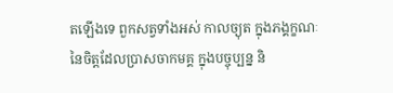តឡើងទេ ពួកសត្វទាំងអស់ កាលច្យុត ក្នុងភង្គក្ខណៈនៃចិត្តដែលប្រាសចាកមគ្គ ក្នុងបច្ចុប្បន្ន និ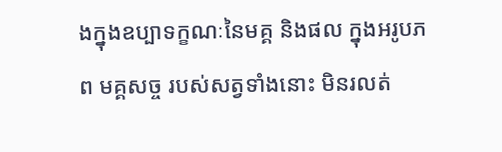ងក្នុងឧប្បាទក្ខណៈនៃមគ្គ និងផល ក្នុងអរូបភព មគ្គសច្ច របស់សត្វទាំងនោះ មិនរលត់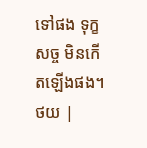ទៅផង ទុក្ខសច្ច មិនកើតឡើងផង។
ថយ |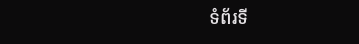ទំព័រទី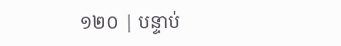១២០ | បន្ទាប់